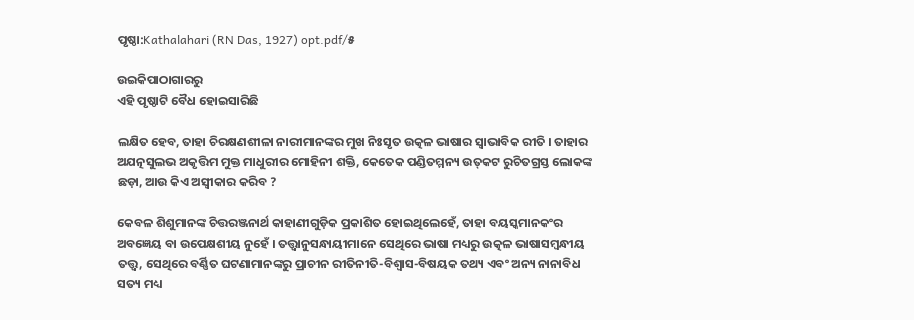ପୃଷ୍ଠା:Kathalahari (RN Das, 1927) opt.pdf/୫

ଉଇକିପାଠାଗାର‌ରୁ
ଏହି ପୃଷ୍ଠାଟି ବୈଧ ହୋଇସାରିଛି

ଲକ୍ଷିତ ହେବ, ତାହା ଚିରକ୍ଷଣଶୀଳା ନାରୀମାନଙ୍କର ମୁଖ ନିଃସୃତ ଉତ୍କଳ ଭାଷାର ସ୍ୱାଭାବିକ ରୀତି । ତାହାର ଅଯତ୍ନସୁଲଭ ଅକୃତ୍ତିମ ମୁକ୍ତ ମାଧୁରୀର ମୋହିନୀ ଶକ୍ତି, କେତେକ ପଣ୍ଡିତମ୍ମନ୍ୟ ଉତ୍‌କଟ ରୁଚିତଗ୍ରସ୍ତ ଲୋକଙ୍କ ଛଡ଼ା, ଆଉ କିଏ ଅସ୍ୱୀକାର କରିବ ?

କେବଳ ଶିଶୁମାନଙ୍କ ଚିତ୍ତରଞ୍ଜନାର୍ଥ କାହାଣୀଗୁଡ଼ିକ ପ୍ରକାଶିତ ହୋଇଥିଲେହେଁ, ତାହା ବୟସ୍କମାନକଂର ଅବଜ୍ଞେୟ ବା ଉପେକ୍ଷଶୀୟ ନୁହେଁ । ତତ୍ତ୍ୱାନୁସନ୍ଧାୟୀମାନେ ସେଥିରେ ଭାଷା ମଧ୍ୟରୁ ଉତ୍କଳ ଭାଷାସମ୍ବନ୍ଧୀୟ ତତ୍ତ୍ୱ, ସେଥିରେ ବର୍ଣ୍ଣିତ ଘଟଣାମାନଙ୍କରୁ ପ୍ରାଚୀନ ରୀତିନୀତି-ବିଶ୍ୱାସ-ବିଷୟକ ତଥ୍ୟ ଏବଂ ଅନ୍ୟ ନାନାବିଧ ସତ୍ୟ ମଧ୍ୟ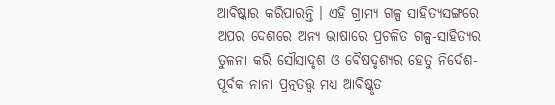ଆବିଷ୍କାର କରିପାରନ୍ତି । ଏହି ଗ୍ରାମ୍ୟ ଗଳ୍ପ ସାହିତ୍ୟସଙ୍ଗରେ ଅପର ଦେଶରେ ଅନ୍ୟ ଭାଷାରେ ପ୍ରଚଳିତ ଗଳ୍ପ-ସାହିତ୍ୟର ତୁଳନା କରି ସୌସାଦୃଶ ଓ ବୈଷଦୃଶ୍ୟର ହେତୁ ନିର୍ଦେଶ-ପୂର୍ବକ ନାନା ପ୍ରତ୍ନତତ୍ତ୍ୱ ମଧ୍ୟ ଆବିଷ୍କୃତ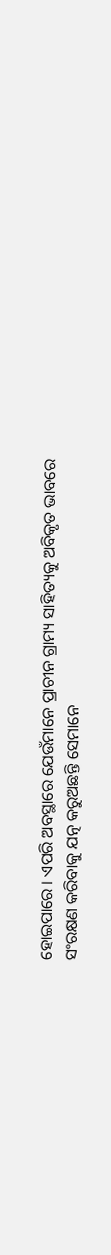ହୋଇପାରେ । ଏପରି ଅବସ୍ଥାରେ ଯେଉଁମାନେ ପ୍ରାଚୀନ ଗ୍ରାମ୍ୟ ସାହିତ୍ୟକୁ ଅବିକୃତ ଭାବରେ ସଂରକ୍ଷଣ କରିବାକୁ ଯତ୍ନ କରୁଅଛନ୍ତି ସେମାନେ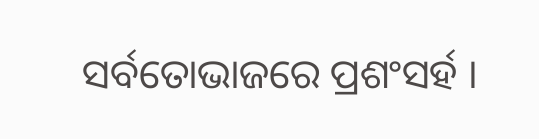ସର୍ବତୋଭାଜରେ ପ୍ରଶଂସର୍ହ ।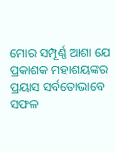ମୋର ସମ୍ପୂର୍ଣ୍ଣ ଆଶା ଯେ ପ୍ରକାଶକ ମହାଶୟଙ୍କର ପ୍ରୟାସ ସର୍ବତୋଭାବେ ସଫଳ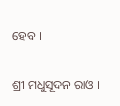ହେବ ।

ଶ୍ରୀ ମଧୁସୂଦନ ରାଓ ।